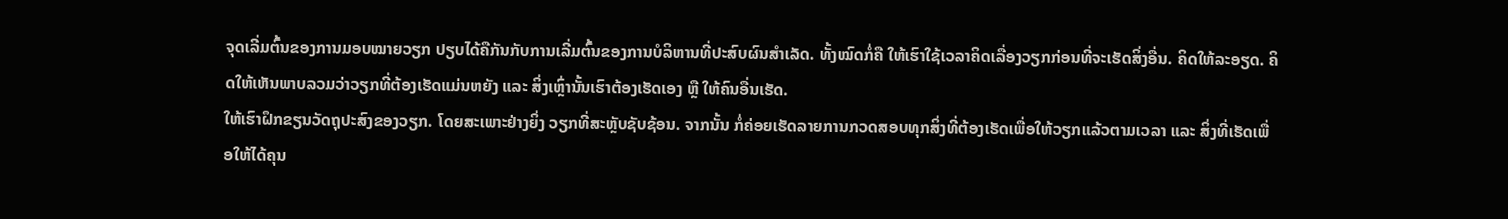ຈຸດເລີ່ມຕົ້ນຂອງການມອບໝາຍວຽກ ປຽບໄດ້ຄືກັນກັບການເລີ່ມຕົ້ນຂອງການບໍລິຫານທີ່ປະສົບຜົນສໍາເລັດ. ທັ້ງໝົດກໍ່ຄື ໃຫ້ເຮົາໃຊ້ເວລາຄິດເລື່ອງວຽກກ່ອນທີ່ຈະເຮັດສິ່ງອື່ນ. ຄິດໃຫ້ລະອຽດ. ຄິດໃຫ້ເຫັນພາບລວມວ່າວຽກທີ່ຕ້ອງເຮັດແມ່ນຫຍັງ ແລະ ສິ່ງເຫຼົ່ານັ້ນເຮົາຕ້ອງເຮັດເອງ ຫຼື ໃຫ້ຄົນອື່ນເຮັດ.
ໃຫ້ເຮົາຝຶກຂຽນວັດຖຸປະສົງຂອງວຽກ. ໂດຍສະເພາະຢ່າງຍິ່ງ ວຽກທີ່ສະຫຼັບຊັບຊ້ອນ. ຈາກນັ້ນ ກໍ່ຄ່ອຍເຮັດລາຍການກວດສອບທຸກສິ່ງທີ່ຕ້ອງເຮັດເພື່ອໃຫ້ວຽກແລ້ວຕາມເວລາ ແລະ ສິ່ງທີ່ເຮັດເພື່ອໃຫ້ໄດ້ຄຸນ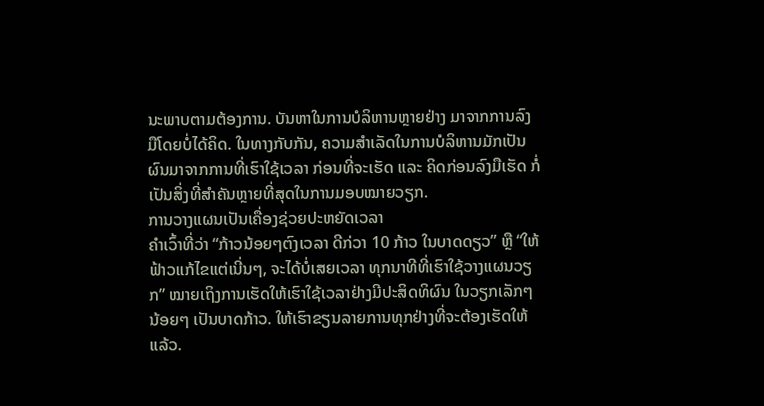ນະພາບຕາມຕ້ອງການ. ບັນຫາໃນການບໍລິຫານຫຼາຍຢ່າງ ມາຈາກການລົງມືໂດຍບໍ່ໄດ້ຄິດ. ໃນທາງກັບກັນ, ຄວາມສໍາເລັດໃນການບໍລິຫານມັກເປັນຜົນມາຈາກການທີ່ເຮົາໃຊ້ເວລາ ກ່ອນທີ່ຈະເຮັດ ແລະ ຄິດກ່ອນລົງມືເຮັດ ກໍ່ເປັນສິ່ງທີ່ສໍາຄັນຫຼາຍທີ່ສຸດໃນການມອບໝາຍວຽກ.
ການວາງແຜນເປັນເຄື່ອງຊ່ວຍປະຫຍັດເວລາ
ຄຳເວົ້າທີ່ວ່າ “ກ້າວນ້ອຍໆຕົງເວລາ ດີກ່ວາ 10 ກ້າວ ໃນບາດດຽວ” ຫຼື “ໃຫ້ຟ້າວແກ້ໄຂແຕ່ເນີ່ນໆ, ຈະໄດ້ບໍ່ເສຍເວລາ ທຸກນາທີທີ່ເຮົາໃຊ້ວາງແຜນວຽກ” ໝາຍເຖິງການເຮັດໃຫ້ເຮົາໃຊ້ເວລາຢ່າງມີປະສິດທິຜົນ ໃນວຽກເລັກໆນ້ອຍໆ ເປັນບາດກ້າວ. ໃຫ້ເຮົາຂຽນລາຍການທຸກຢ່າງທີ່ຈະຕ້ອງເຮັດໃຫ້ແລ້ວ.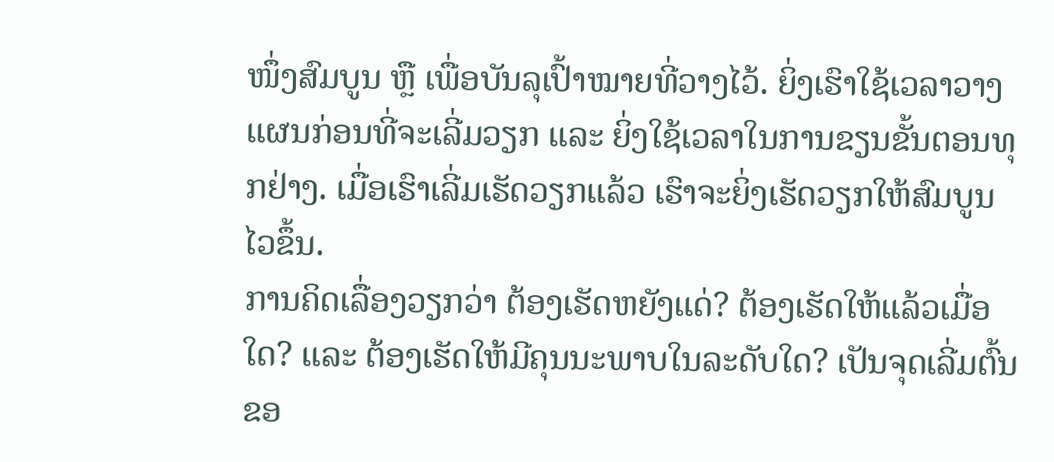ໜຶ່ງສົມບູນ ຫຼື ເພື່ອບັນລຸເປົ້າໝາຍທີ່ວາງໄວ້. ຍິ່ງເຮົາໃຊ້ເວລາວາງແຜນກ່ອນທີ່ຈະເລີ່ມວຽກ ແລະ ຍິ່ງໃຊ້ເວລາໃນການຂຽນຂັ້ນຕອນທຸກຢ່າງ. ເມື່ອເຮົາເລີ່ມເຮັດວຽກແລ້ວ ເຮົາຈະຍິ່ງເຮັດວຽກໃຫ້ສົມບູນໄວຂຶ້ນ.
ການຄິດເລື່ອງວຽກວ່າ ຕ້ອງເຮັດຫຍັງແດ່? ຕ້ອງເຮັດໃຫ້ແລ້ວເມື່ອໃດ? ແລະ ຕ້ອງເຮັດໃຫ້ມີຄຸນນະພາບໃນລະດັບໃດ? ເປັນຈຸດເລີ່ມຕົ້ນຂອ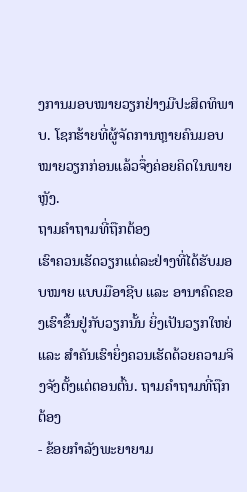ງການມອບໝາຍວຽກຢ່າງມີປະສິດທິພາບ. ໂຊກຮ້າຍທີ່ຜູ້ຈັດການຫຼາຍຄົນມອບໝາຍວຽກກ່ອນແລ້ວຈຶ່ງຄ່ອຍຄິດໃນພາຍຫຼັງ.
ຖາມຄໍາຖາມທີ່ຖືກຕ້ອງ
ເຮົາຄວນເຮັດວຽກແຕ່ລະຢ່າງທີ່ໄດ້ຮັບມອບໝາຍ ແບບມືອາຊີບ ແລະ ອານາຄົດຂອງເຮົາຂຶ້ນຢູ່ກັບວຽກນັ້ນ ຍິ່ງເປັນວຽກໃຫຍ່ ແລະ ສໍາຄັນເຮົາຍິ່ງຄວນເຮັດດ້ວຍຄວາມຈິງຈັງຕັ້ງແຕ່ຕອນຕົ້ນ. ຖາມຄໍາຖາມທີ່ຖືກຕ້ອງ
- ຂ້ອຍກໍາລັງພະຍາຍາມ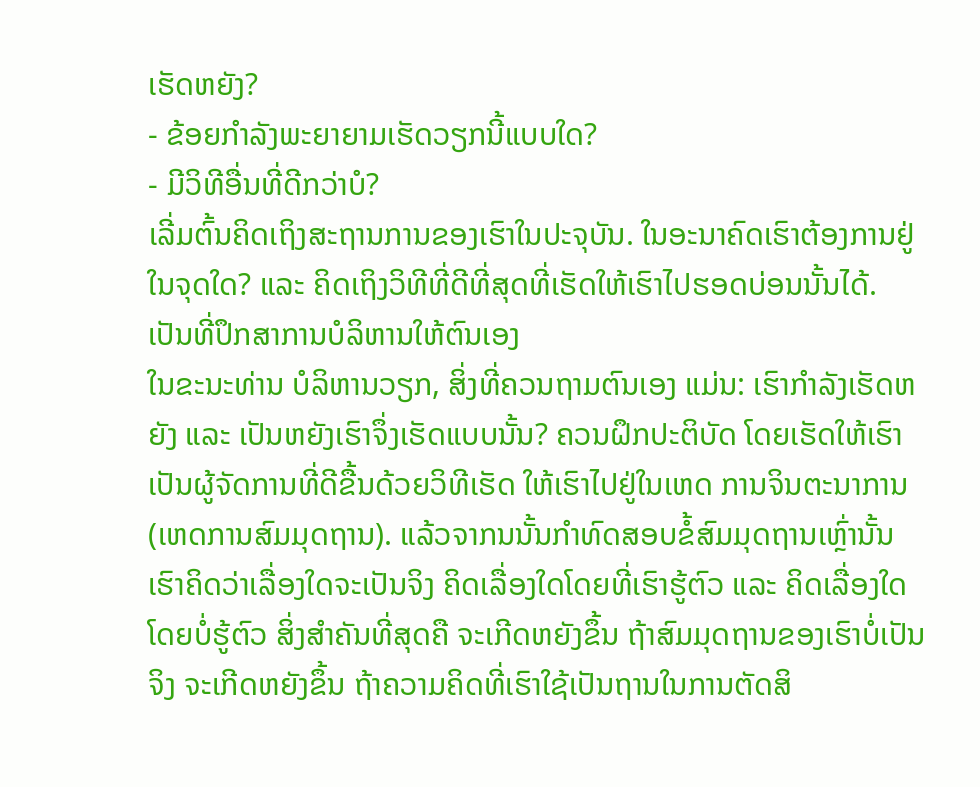ເຮັດຫຍັງ?
- ຂ້ອຍກໍາລັງພະຍາຍາມເຮັດວຽກນີ້ແບບໃດ?
- ມີວິທີອື່ນທີ່ດີກວ່າບໍ?
ເລີ່ມຕົ້ນຄິດເຖິງສະຖານການຂອງເຮົາໃນປະຈຸບັນ. ໃນອະນາຄົດເຮົາຕ້ອງການຢູ່ໃນຈຸດໃດ? ແລະ ຄິດເຖິງວິທີທີ່ດີທີ່ສຸດທີ່ເຮັດໃຫ້ເຮົາໄປຮອດບ່ອນນັ້ນໄດ້.
ເປັນທີ່ປຶກສາການບໍລິຫານໃຫ້ຕົນເອງ
ໃນຂະນະທ່ານ ບໍລິຫານວຽກ, ສິ່ງທີ່ຄວນຖາມຕົນເອງ ແມ່ນ: ເຮົາກໍາລັງເຮັດຫຍັງ ແລະ ເປັນຫຍັງເຮົາຈຶ່ງເຮັດແບບນັ້ນ? ຄວນຝຶກປະຕິບັດ ໂດຍເຮັດໃຫ້ເຮົາເປັນຜູ້ຈັດການທີ່ດີຂື້ນດ້ວຍວິທີເຮັດ ໃຫ້ເຮົາໄປຢູ່ໃນເຫດ ການຈິນຕະນາການ (ເຫດການສົມມຸດຖານ). ແລ້ວຈາກນນັ້ນກໍາທົດສອບຂໍ້ສົມມຸດຖານເຫຼົ່ານັ້ນ ເຮົາຄິດວ່າເລື່ອງໃດຈະເປັນຈິງ ຄິດເລື່ອງໃດໂດຍທີ່ເຮົາຮູ້ຕົວ ແລະ ຄິດເລື່ອງໃດໂດຍບໍ່ຮູ້ຕົວ ສິ່ງສໍາຄັນທີ່ສຸດຄື ຈະເກີດຫຍັງຂຶ້ນ ຖ້າສົມມຸດຖານຂອງເຮົາບໍ່ເປັນຈິງ ຈະເກີດຫຍັງຂຶ້ນ ຖ້າຄວາມຄິດທີ່ເຮົາໃຊ້ເປັນຖານໃນການຕັດສິ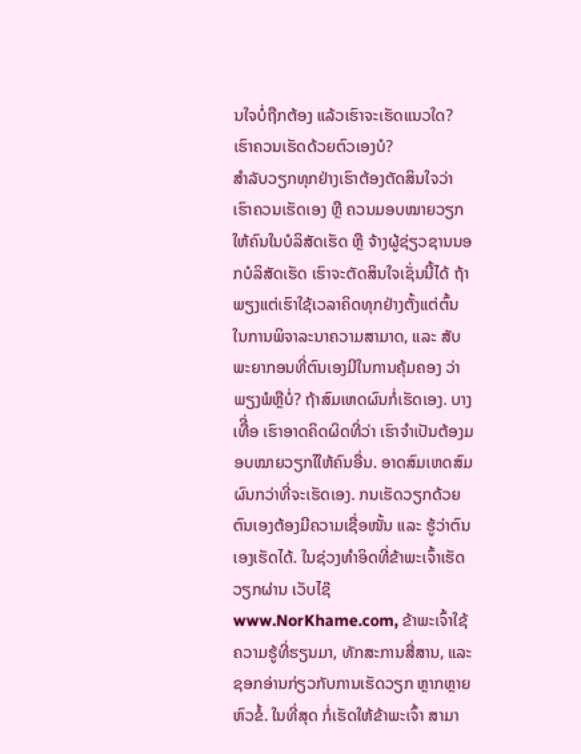ນໃຈບໍ່ຖືກຕ້ອງ ແລ້ວເຮົາຈະເຮັດແນວໃດ?
ເຮົາຄວນເຮັດດ້ວຍຕົວເອງບໍ?
ສໍາລັບວຽກທຸກຢ່າງເຮົາຕ້ອງຕັດສິນໃຈວ່າ ເຮົາຄວນເຮັດເອງ ຫຼື ຄວນມອບໝາຍວຽກໃຫ້ຄົນໃນບໍລິສັດເຮັດ ຫຼື ຈ້າງຜູ້ຊ່ຽວຊານນອກບໍລິສັດເຮັດ ເຮົາຈະຕັດສິນໃຈເຊັ່ນນີ້ໄດ້ ຖ້າພຽງແຕ່ເຮົາໃຊ້ເວລາຄິດທຸກຢ່າງຕັ້ງແຕ່ຕົ້ນ ໃນການພິຈາລະນາຄວາມສາມາດ, ແລະ ສັບພະຍາກອນທີ່ຕົນເອງມີໃນການຄຸ້ມຄອງ ວ່າພຽງພໍຫຼືບໍ່? ຖ້າສົມເຫດຜົນກໍ່ເຮັດເອງ. ບາງເທືີ່ອ ເຮົາອາດຄິດຜິດທີ່ວ່າ ເຮົາຈໍາເປັນຕ້ອງມອບໝາຍວຽກໃໃຫ້ຄົນອື່ນ. ອາດສົມເຫດສົມຜົນກວ່າທີ່ຈະເຮັດເອງ. ກນເຮັດວຽກດ້ວຍຕົນເອງຕ້ອງມີຄວາມເຊື່ອໜັ້ນ ແລະ ຮູ້ວ່າຕົນເອງເຮັດໄດ້. ໃນຊ່ວງທໍາອິດທີ່ຂ້າພະເຈົ້າເຮັດວຽກຜ່ານ ເວັບໄຊ໊ www.NorKhame.com, ຂ້າພະເຈົ້າໃຊ້ຄວາມຮູ້ທີ່ຮຽນມາ, ທັກສະການສື່ສານ, ແລະ ຊອກອ່ານກ່ຽວກັບການເຮັດວຽກ ຫຼາກຫຼາຍຫົວຂໍ້. ໃນທີ່ສຸດ ກໍ່ເຮັດໃຫ້ຂ້າພະເຈົ້າ ສາມາ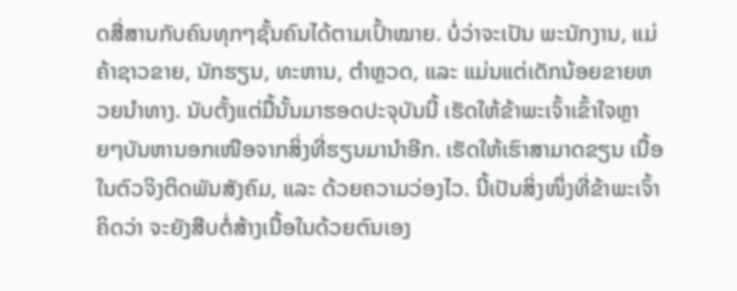ດສື່ສານກັບຄົນທຸກໆຊັ້ນຄົນໄດ້ຕາມເປົ້າໝາຍ. ບໍ່ວ່າຈະເປັນ ພະນັກງານ, ແມ່ຄ້າຊາວຂາຍ, ນັກຮຽນ, ທະຫານ, ຕຳຫຼວດ, ແລະ ແມ່ນແຕ່ເດັກນ້ອຍຂາຍຫວຍນຳທາງ. ນັບຕັ້ງແຕ່ມື້ນັ້ນມາຮອດປະຈຸບັນນີ້ ເຮັດໃຫ້ຂ້າພະເຈົ້າເຂົ້າໃຈຫຼາຍໆບັນຫານອກເໜືອຈາກສິ່ງທີ່ຮຽນມານຳອີກ. ເຮັດໃຫ້ເຮົາສາມາດຂຽນ ເນື້ອໃນຕົວຈິງຕິດພັນສັງຄົມ, ແລະ ດ້ວຍຄວາມວ່ອງໄວ. ນີ້ເປັນສິ່ງໜຶ່ງທີ່ຂ້າພະເຈົ້າຄິດວ່າ ຈະຍັງສືບຕໍ່ສ້າງເນື້ອໃນດ້ວຍຕົນເອງ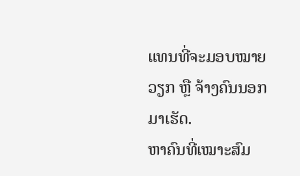ແທນທີ່ຈະມອບໝາຍວຽກ ຫຼື ຈ້າງຄົນນອກມາເຮັດ.
ຫາຄົນທີ່ເໝາະສົມ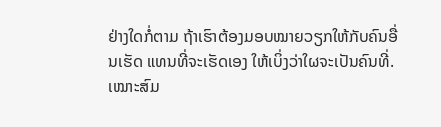ຢ່າງໃດກໍ່ຕາມ ຖ້າເຮົາຕ້ອງມອບໝາຍວຽກໃຫ້ກັບຄົນອື່ນເຮັດ ແທນທີ່ຈະເຮັດເອງ ໃຫ້ເບິ່ງວ່າໃຜຈະເປັນຄົນທີ່. ເໝາະສົມ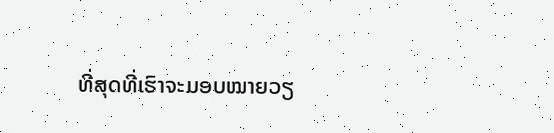ທີ່ສຸດທີ່ເຮົາຈະມອບໝາຍວຽ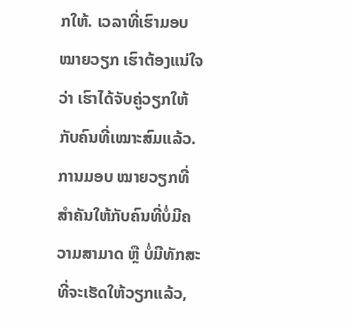ກໃຫ້. ເວລາທີ່ເຮົາມອບໝາຍວຽກ ເຮົາຕ້ອງແນ່ໃຈວ່າ ເຮົາໄດ້ຈັບຄູ່ວຽກໃຫ້ກັບຄົນທີ່ເໝາະສົມແລ້ວ. ການມອບ ໝາຍວຽກທີ່ສໍາຄັນໃຫ້ກັບຄົນທີ່ບໍ່ມີຄວາມສາມາດ ຫຼື ບໍ່ມີທັກສະທີ່ຈະເຮັດໃຫ້ວຽກແລ້ວ,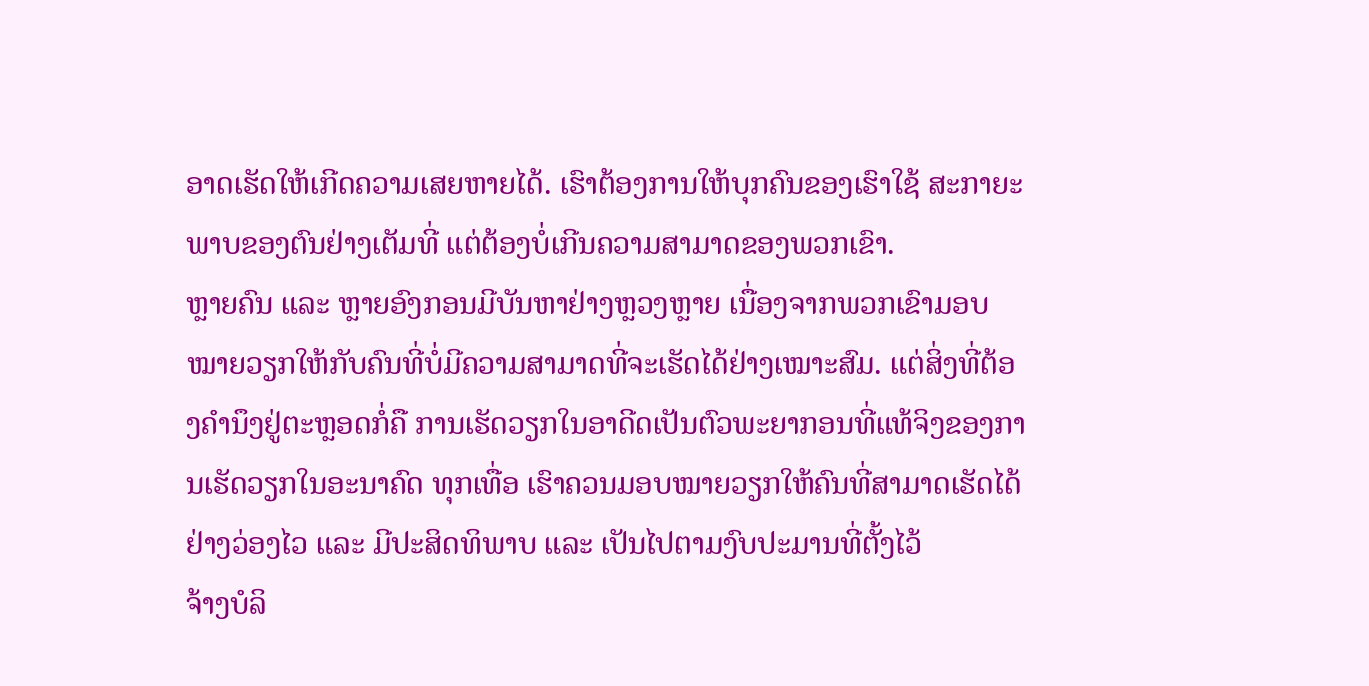ອາດເຮັດໃຫ້ເກີດຄວາມເສຍຫາຍໄດ້. ເຮົາຕ້ອງການໃຫ້ບຸກຄົນຂອງເຮົາໃຊ້ ສະກາຍະພາບຂອງຕົນຢ່າງເຕັມທີ່ ແຕ່ຕ້ອງບໍ່ເກີນຄວາມສາມາດຂອງພວກເຂົາ.
ຫຼາຍຄົນ ແລະ ຫຼາຍອົງກອນມີບັນຫາຢ່າງຫຼວງຫຼາຍ ເນື່ອງຈາກພວກເຂົາມອບໝາຍວຽກໃຫ້ກັບຄົນທີ່ບໍ່ມີຄວາມສາມາດທີ່ຈະເຮັດໄດ້ຢ່າງເໝາະສົມ. ແຕ່ສິ່ງທີ່ຕ້ອງຄໍານຶງຢູ່ຕະຫຼອດກໍ່ຄື ການເຮັດວຽກໃນອາດີດເປັນຕົວພະຍາກອນທີ່ແທ້ຈິງຂອງການເຮັດວຽກໃນອະນາຄົດ ທຸກເທື່ອ ເຮົາຄວນມອບໝາຍວຽກໃຫ້ຄົນທີ່ສາມາດເຮັດໄດ້ຢ່າງວ່ອງໄວ ແລະ ມີປະສິດທິພາບ ແລະ ເປັນໄປຕາມງົບປະມານທີ່ຕັ້ງໄວ້
ຈ້າງບໍລິ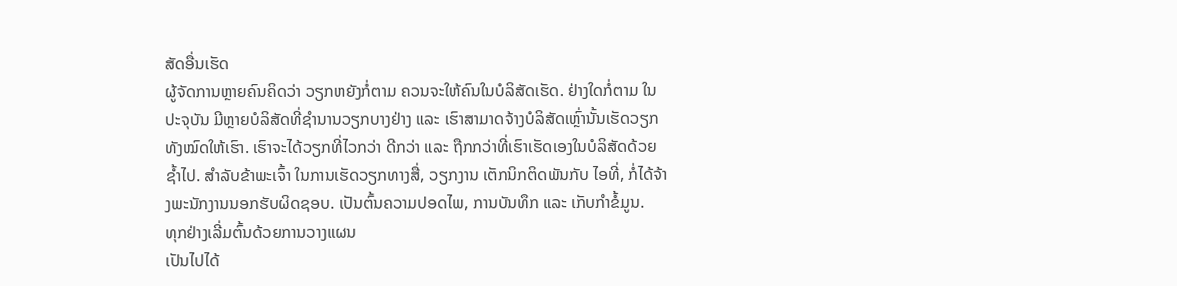ສັດອື່ນເຮັດ
ຜູ້ຈັດການຫຼາຍຄົນຄິດວ່າ ວຽກຫຍັງກໍ່ຕາມ ຄວນຈະໃຫ້ຄົນໃນບໍລິສັດເຮັດ. ຢ່າງໃດກໍ່ຕາມ ໃນປະຈຸບັນ ມີຫຼາຍບໍລິສັດທີ່ຊໍານານວຽກບາງຢ່າງ ແລະ ເຮົາສາມາດຈ້າງບໍລິສັດເຫຼົ່ານັ້ນເຮັດວຽກທັງໝົດໃຫ້ເຮົາ. ເຮົາຈະໄດ້ວຽກທີ່ໄວກວ່າ ດີກວ່າ ແລະ ຖືກກວ່າທີ່ເຮົາເຮັດເອງໃນບໍລິສັດດ້ວຍຊໍ້າໄປ. ສຳລັບຂ້າພະເຈົ້າ ໃນການເຮັດວຽກທາງສື່, ວຽກງານ ເຕັກນິກຕິດພັນກັບ ໄອທີ່, ກໍ່ໄດ້ຈ້າງພະນັກງານນອກຮັບຜິດຊອບ. ເປັນຕົ້ນຄວາມປອດໄພ, ການບັນທຶກ ແລະ ເກັບກຳຂໍ້ມູນ.
ທຸກຢ່າງເລີ່ມຕົ້ນດ້ວຍການວາງແຜນ
ເປັນໄປໄດ້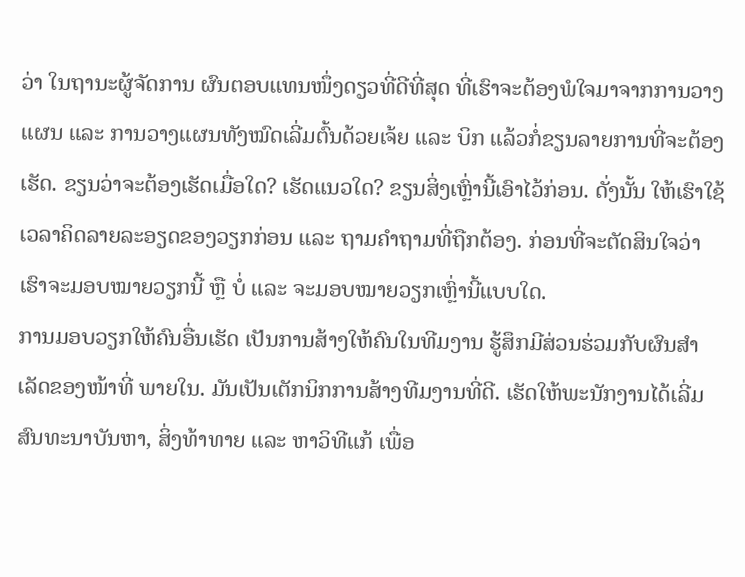ວ່າ ໃນຖານະຜູ້ຈັດການ ຜົນຕອບແທນໜຶ່ງດຽວທີ່ດີທີ່ສຸດ ທີ່ເຮົາຈະຕ້ອງພໍໃຈມາຈາກການວາງແຜນ ແລະ ການວາງແຜນທັງໝົດເລີ່ມຕົ້ນດ້ວຍເຈ້ຍ ແລະ ບິກ ແລ້ວກໍ່ຂຽນລາຍການທີ່ຈະຕ້ອງເຮັດ. ຂຽນວ່າຈະຕ້ອງເຮັດເມື່ອໃດ? ເຮັດແນວໃດ? ຂຽນສິ່ງເຫຼົ່ານີ້ເອົາໄວ້ກ່ອນ. ດັ່ງນັ້ນ ໃຫ້ເຮົາໃຊ້ເວລາຄິດລາຍລະອຽດຂອງວຽກກ່ອນ ແລະ ຖາມຄໍາຖາມທີ່ຖືກຕ້ອງ. ກ່ອນທີ່ຈະຕັດສິນໃຈວ່າເຮົາຈະມອບໝາຍວຽກນີ້ ຫຼື ບໍ່ ແລະ ຈະມອບໝາຍວຽກເຫຼົ່ານີ້ແບບໃດ.
ການມອບວຽກໃຫ້ຄົນອື່ນເຮັດ ເປັນການສ້າງໃຫ້ຄົນໃນທີມງານ ຮູ້ສຶກມີສ່ວນຮ່ວມກັບຜົນສຳເລັດຂອງໜ້າທີ່ ພາຍໃນ. ມັນເປັນເຕັກນິກການສ້າງທີມງານທີ່ດີ. ເຮັດໃຫ້ພະນັກງານໄດ້ເລີ່ມສົນທະນາບັນຫາ, ສິ່ງທ້າທາຍ ແລະ ຫາວິທີແກ້ ເພື່ອ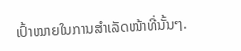ເປົ້າໝາຍໃນການສຳເລັດໜ້າທີ່ນັ້ນໆ.